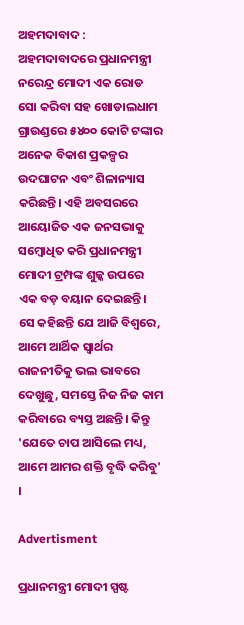ଅହମଦାବାଦ : ଅହମଦାବାଦରେ ପ୍ରଧାନମନ୍ତ୍ରୀ ନରେନ୍ଦ୍ର ମୋଦୀ ଏକ ରୋଡ ସୋ କରିବା ସହ ଖୋଡାଲଧାମ ଗ୍ରାଉଣ୍ଡରେ ୫୪୦୦ କୋଟି ଟଙ୍କାର ଅନେକ ବିକାଶ ପ୍ରକଳ୍ପର ଉଦଘାଟନ ଏବଂ ଶିଳାନ୍ୟାସ କରିଛନ୍ତି। ଏହି ଅବସରରେ ଆୟୋଜିତ ଏକ ଜନସଭାକୁ ସମ୍ବୋଧିତ କରି ପ୍ରଧାନମନ୍ତ୍ରୀ ମୋଦୀ ଟ୍ରମ୍ପଙ୍କ ଶୁଳ୍କ ଉପରେ ଏକ ବଡ଼ ବୟାନ ଦେଇଛନ୍ତି। ସେ କହିଛନ୍ତି ଯେ ଆଜି ବିଶ୍ୱରେ, ଆମେ ଆର୍ଥିକ ସ୍ୱାର୍ଥର ରାଜନୀତିକୁ ଭଲ ଭାବରେ ଦେଖୁଛୁ, ସମସ୍ତେ ନିଜ ନିଜ କାମ କରିବାରେ ବ୍ୟସ୍ତ ଅଛନ୍ତି। କିନ୍ତୁ 'ଯେତେ ଚାପ ଆସିଲେ ମଧ୍ୟ, ଆମେ ଆମର ଶକ୍ତି ବୃଦ୍ଧି କରିବୁ' ।

Advertisment

ପ୍ରଧାନମନ୍ତ୍ରୀ ମୋଦୀ ସ୍ପଷ୍ଟ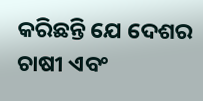କରିଛନ୍ତି ଯେ ଦେଶର ଚାଷୀ ଏବଂ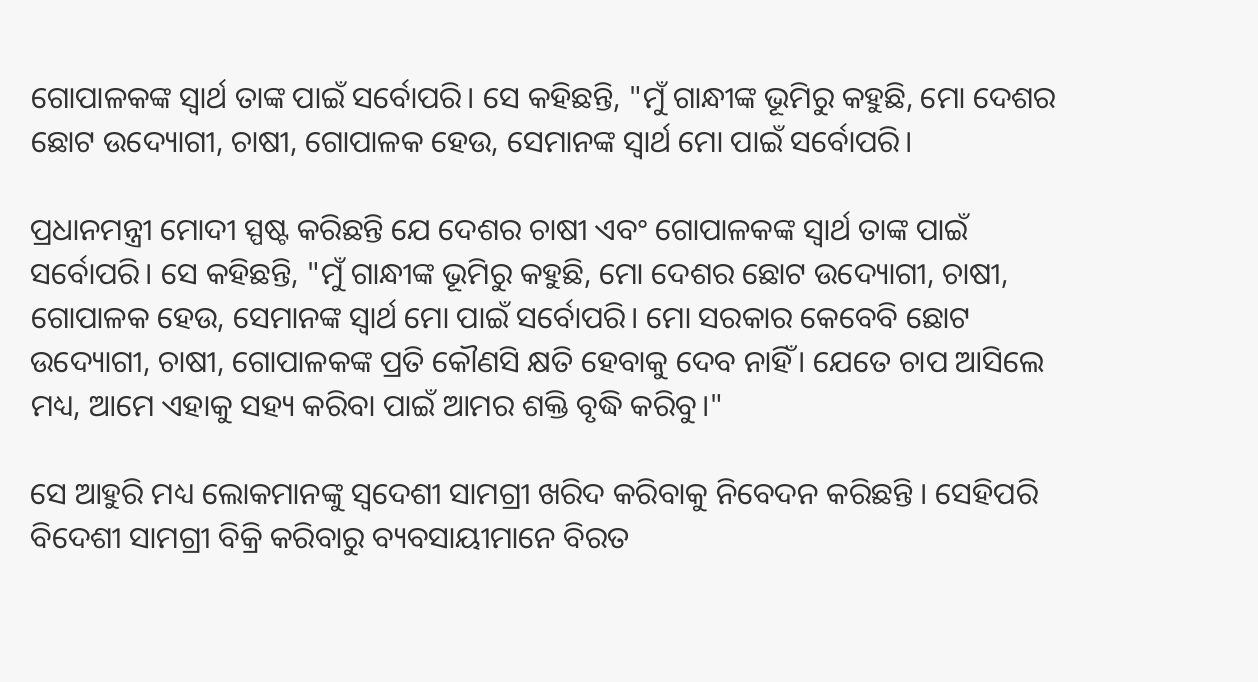ଗୋପାଳକଙ୍କ ସ୍ୱାର୍ଥ ତାଙ୍କ ପାଇଁ ସର୍ବୋପରି। ସେ କହିଛନ୍ତି, "ମୁଁ ଗାନ୍ଧୀଙ୍କ ଭୂମିରୁ କହୁଛି, ମୋ ଦେଶର ଛୋଟ ଉଦ୍ୟୋଗୀ, ଚାଷୀ, ଗୋପାଳକ ହେଉ, ସେମାନଙ୍କ ସ୍ୱାର୍ଥ ମୋ ପାଇଁ ସର୍ବୋପରି।

ପ୍ରଧାନମନ୍ତ୍ରୀ ମୋଦୀ ସ୍ପଷ୍ଟ କରିଛନ୍ତି ଯେ ଦେଶର ଚାଷୀ ଏବଂ ଗୋପାଳକଙ୍କ ସ୍ୱାର୍ଥ ତାଙ୍କ ପାଇଁ ସର୍ବୋପରି। ସେ କହିଛନ୍ତି, "ମୁଁ ଗାନ୍ଧୀଙ୍କ ଭୂମିରୁ କହୁଛି, ମୋ ଦେଶର ଛୋଟ ଉଦ୍ୟୋଗୀ, ଚାଷୀ, ଗୋପାଳକ ହେଉ, ସେମାନଙ୍କ ସ୍ୱାର୍ଥ ମୋ ପାଇଁ ସର୍ବୋପରି। ମୋ ସରକାର କେବେବି ଛୋଟ ଉଦ୍ୟୋଗୀ, ଚାଷୀ, ଗୋପାଳକଙ୍କ ପ୍ରତି କୌଣସି କ୍ଷତି ହେବାକୁ ଦେବ ନାହିଁ। ଯେତେ ଚାପ ଆସିଲେ ମଧ୍ୟ, ଆମେ ଏହାକୁ ସହ୍ୟ କରିବା ପାଇଁ ଆମର ଶକ୍ତି ବୃଦ୍ଧି କରିବୁ।"

ସେ ଆହୁରି ମଧ୍ୟ ଲୋକମାନଙ୍କୁ ସ୍ବଦେଶୀ ସାମଗ୍ରୀ ଖରିଦ କରିବାକୁ ନିବେଦନ କରିଛନ୍ତି । ସେହିପରି ବିଦେଶୀ ସାମଗ୍ରୀ ବିକ୍ରି କରିବାରୁ ବ୍ୟବସାୟୀମାନେ ବିରତ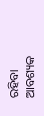ରହିବା ଆବଶ୍ୟକ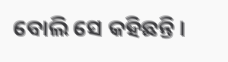ବୋଲି ସେ କହିଛନ୍ତି ।